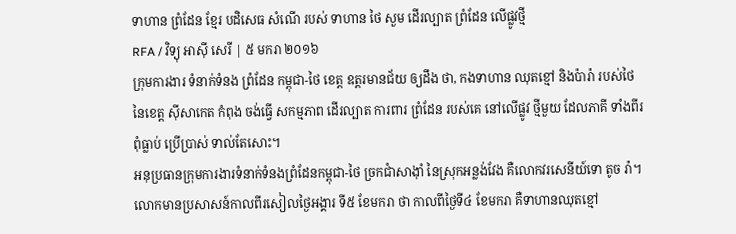ទាហាន ព្រំដែន ខ្មែរ បដិសេធ សំណើ របស់ ទាហាន ថៃ សួម ដើរល្បាត ព្រំដែន លើផ្លូវថ្មី
RFA / វិទ្យុ អាស៊ី សេរី | ៥ មករា ២០១៦
ក្រុមការងារ ទំនាក់ទំនង ព្រំដែន កម្ពុជា-ថៃ ខេត្ត ឧត្តរមានជ័យ ឲ្យដឹង ថា, កងទាហាន ឈុតខ្មៅ និងប៉ារ៉ា របស់ថៃ នៃខេត្ត ស៊ីសាកេត កំពុង ចង់ធ្វើ សកម្មភាព ដើរល្បាត ការពារ ព្រំដែន របស់គេ នៅលើផ្លូវ ថ្មីមួយ ដែលភាគី ទាំងពីរ ពុំធ្លាប់ ប្រើប្រាស់ ទាល់តែសោះ។
អនុប្រធានក្រុមការងារទំនាក់ទំនងព្រំដែនកម្ពុជា-ថៃ ច្រកជាំសាង៉ាំ នៃស្រុកអន្លង់វែង គឺលោកវរសេនីយ៍ទោ តូច រ៉ា។ លោកមានប្រសាសន៍កាលពីរសៀលថ្ងៃអង្គារ ទី៥ ខែមករា ថា កាលពីថ្ងៃទី៤ ខែមករា គឺទាហានឈុតខ្មៅ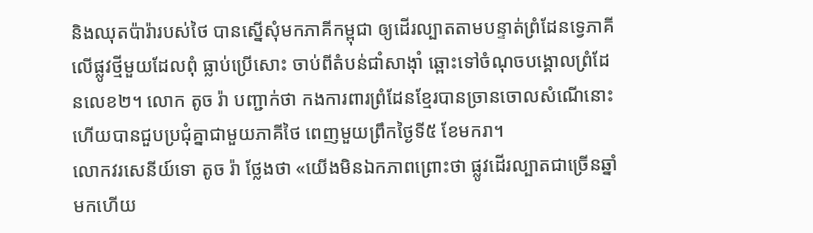និងឈុតប៉ារ៉ារបស់ថៃ បានស្នើសុំមកភាគីកម្ពុជា ឲ្យដើរល្បាតតាមបន្ទាត់ព្រំដែនទ្វេភាគីលើផ្លូវថ្មីមួយដែលពុំ ធ្លាប់ប្រើសោះ ចាប់ពីតំបន់ជាំសាង៉ាំ ឆ្ពោះទៅចំណុចបង្គោលព្រំដែនលេខ២។ លោក តូច រ៉ា បញ្ជាក់ថា កងការពារព្រំដែនខ្មែរបានច្រានចោលសំណើនោះ ហើយបានជួបប្រជុំគ្នាជាមួយភាគីថៃ ពេញមួយព្រឹកថ្ងៃទី៥ ខែមករា។
លោកវរសេនីយ៍ទោ តូច រ៉ា ថ្លែងថា «យើងមិនឯកភាពព្រោះថា ផ្លូវដើរល្បាតជាច្រើនឆ្នាំមកហើយ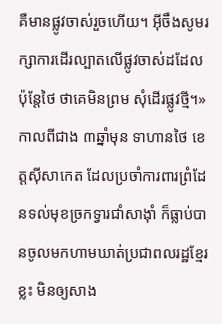គឺមានផ្លូវចាស់រួចហើយ។ អ៊ីចឹងសូមរក្សាការដើរល្បាតលើផ្លូវចាស់ដដែល ប៉ុន្តែថៃ ថាគេមិនព្រម សុំដើរផ្លូវថ្មី។»
កាលពីជាង ៣ឆ្នាំមុន ទាហានថៃ ខេត្តស៊ីសាកេត ដែលប្រចាំការពារព្រំដែនទល់មុខច្រកទ្វារជាំសាង៉ាំ ក៏ធ្លាប់បានចូលមកហាមឃាត់ប្រជាពលរដ្ឋខ្មែរខ្លះ មិនឲ្យសាង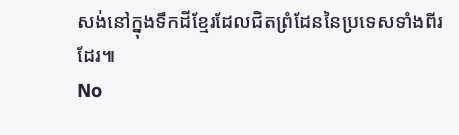សង់នៅក្នុងទឹកដីខ្មែរដែលជិតព្រំដែននៃប្រទេសទាំងពីរ ដែរ៕
No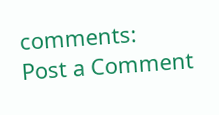comments:
Post a Comment